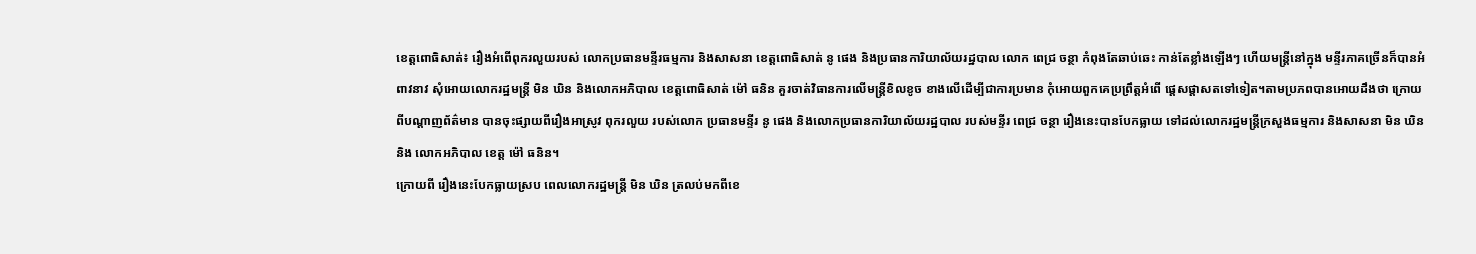ខេត្តពោធិសាត់៖ រឿងអំពើពុករលួយរបស់ លោកប្រធានមន្ទីរធម្មការ និងសាសនា ខេត្តពោធិសាត់ នូ ផេង និងប្រធានការិយាល័យរដ្ឋបាល លោក ពេជ្រ ចន្ថា កំពុងតែឆាប់ឆេះ កាន់តែខ្លាំងឡើងៗ ហើយមន្ត្រីនៅក្នុង មន្ទីរភាគច្រើនក៏បានអំពាវនាវ សុំអោយលោករដ្ឋមន្ត្រី មិន ឃិន និងលោកអភិបាល ខេត្តពោធិសាត់ ម៉ៅ ធនិន គួរចាត់វិធានការលើមន្ត្រីខិលខូច ខាងលើដើម្បីជាការប្រមាន កុំអោយពួកគេប្រព្រឹត្តអំពើ ផ្តេសផ្តាសតទៅទៀត។តាមប្រភពបានអោយដឹងថា ក្រោយពីបណ្តាញព័ត៌មាន បានចុះផ្សាយពីរឿងអាស្រូវ ពុករលួយ របស់លោក ប្រធានមន្ទីរ នូ ផេង និងលោកប្រធានការិយាល័យរដ្ឋបាល របស់មន្ទីរ ពេជ្រ ចន្ថា រឿងនេះបានបែកធ្លាយ ទៅដល់លោករដ្ឋមន្ត្រីក្រសួងធម្មការ និងសាសនា មិន ឃិន និង លោកអភិបាល ខេត្ត ម៉ៅ ធនិន។
ក្រោយពី រឿងនេះបែកធ្លាយស្រប ពេលលោករដ្ឋមន្រ្តី មិន ឃិន ត្រលប់មកពីខេ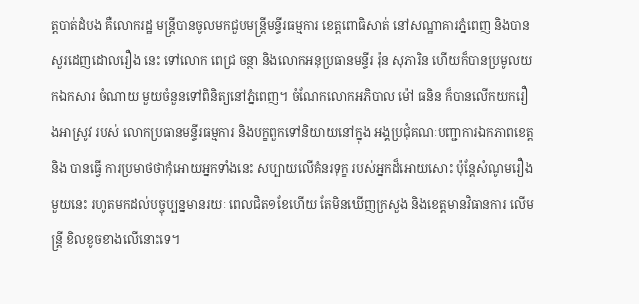ត្តបាត់ដំបង គឺលោករដ្ឋ មន្ត្រីបានចូលមកជួបមន្ត្រីមន្ទីរធម្មការ ខេត្តពោធិសាត់ នៅសណ្ឋាគារភ្នំពេញ និងបានសួរដេញដោលរឿង នេះ ទៅលោក ពេជ្រ ចន្ថា និងលោកអនុប្រធានមន្ទីរ រ៉ុន សុភារិន ហើយក៏បានប្រមូលយកឯកសារ ចំណាយ មួយចំនួនទៅពិនិត្យនៅភ្នំពេញ។ ចំណែកលោកអភិបាល ម៉ៅ ធនិន ក៏បានលើកយករឿងអាស្រូវ របស់ លោកប្រធានមន្ទីរធម្មការ និងបក្ខពួកទៅនិយាយនៅក្នុង អង្គប្រជុំគណៈបញ្ជាការឯកភាពខេត្ត និង បានធ្វើ ការប្រមាថថាកុំអោយអ្នកទាំងនេះ សប្បាយលើគំនរទុក្ខ របស់អ្នកដ៏អោយសោះ ប៉ុន្តែសំណូមរឿង មួយនេះ រហូតមកដល់បច្ចុប្បន្នមានរយៈ ពេលជិត១ខែហើយ តែមិនឃើញក្រសួង និងខេត្តមានវិធានការ លើមន្ត្រី ខិលខូចខាងលើនោះទេ។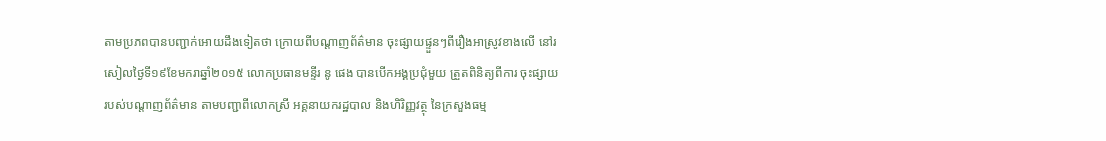តាមប្រភពបានបញ្ជាក់អោយដឹងទៀតថា ក្រោយពីបណ្តាញព័ត៌មាន ចុះផ្សាយផ្ទួនៗពីរឿងអាស្រូវខាងលើ នៅរសៀលថ្ងៃទី១៩ខែមករាឆ្នាំ២០១៥ លោកប្រធានមន្ទីរ នូ ផេង បានបើកអង្គប្រជុំមួយ ត្រួតពិនិត្យពីការ ចុះផ្សាយរបស់បណ្តាញព័ត៌មាន តាមបញ្ជាពីលោកស្រី អគ្គនាយករដ្ឋបាល និងហិរិញ្ញវត្ថុ នៃក្រសួងធម្ម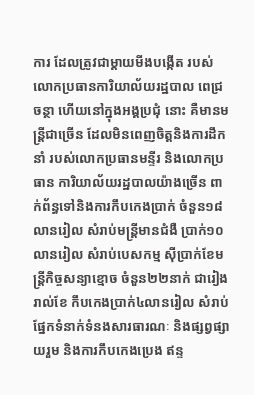ការ ដែលត្រូវជាម្ដាយមីងបង្កើត របស់លោកប្រធានការិយាល័យរដ្ឋបាល ពេជ្រ ចន្ថា ហើយនៅក្នុងអង្គប្រជុំ នោះ គឺមានមន្ត្រីជាច្រើន ដែលមិនពេញចិត្តនិងការដឹកនាំ របស់លោកប្រធានមន្ទីរ និងលោកប្រធាន ការិយាល័យរដ្ឋបាលយ៉ាងច្រើន ពាក់ព័ន្ធទៅនិងការកឹបកេងប្រាក់ ចំនួន១៨លានរៀល សំរាប់មន្ត្រីមានជំងឺ ប្រាក់១០លានរៀល សំរាប់បេសកម្ម ស៊ីប្រាក់ខែមន្ត្រីកិច្ចសន្យាខ្មោច ចំនួន២២នាក់ ជារៀងរាល់ខែ កឹបកេងប្រាក់៤លានរៀល សំរាប់ផ្នែកទំនាក់ទំនងសារធារណៈ និងផ្សព្វផ្សាយរួម និងការកឹបកេងប្រេង ឥន្ទ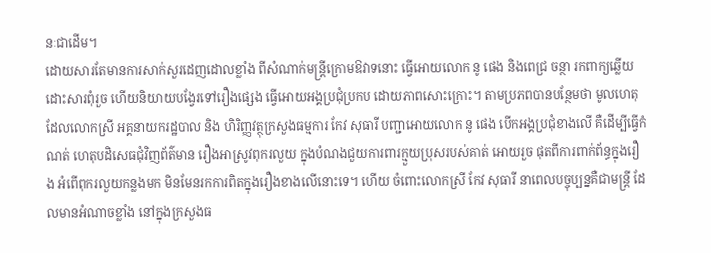នៈជាដើម។
ដោយសារតែមានការសាក់សួរដេញដោលខ្លាំង ពីសំណាក់មន្ត្រីក្រោមឱវាទនោះ ធ្វើអោយលោក នូ ផេង និងពេជ្រ ចន្ថា រកពាក្យឆ្លើយដោះសារពុំរួច ហើយនិយាយបង្វែរទៅរឿងផ្សេង ធ្វើអោយអង្គប្រជុំប្រកប ដោយភាពសោះក្រោះ។ តាមប្រភពបានបន្ថែមថា មូលហេតុដែលលោកស្រី អគ្គនាយករដ្ឋបាល និង ហិរិញ្ញវត្ថុក្រសួងធម្មការ កែវ សុធារី បញ្ជាអោយលោក នូ ផេង បើកអង្គប្រជុំខាងលើ គឺដើម្បីធ្វើកំណត់ ហេតុបដិសេធជុំវិញព័ត៌មាន រឿងអាស្រូវពុករលួយ ក្នុងបំណងជួយការពារក្មួយប្រុសរបស់គាត់ អោយរួច ផុតពីការពាក់ព័ន្ធក្នុងរឿង អំពើពុករលួយកន្លងមក មិនមែនរកការពិតក្នុងរឿងខាងលើនោះទេ។ ហើយ ចំពោះលោកស្រី កែវ សុធារី នាពេលបច្ចុប្បន្នគឺជាមន្ត្រី ដែលមានអំណាចខ្លាំង នៅក្នុងក្រសួងធ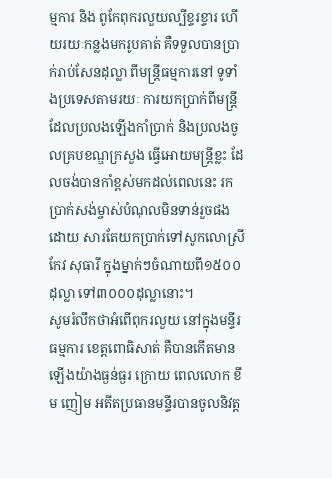ម្មការ និង ពូកែពុករលួយល្បីខ្ទរខ្ទារ ហើយរយៈកន្លងមករូបគាត់ គឺទទួលបានប្រាក់រាប់សែនដុល្លា ពីមន្ត្រីធម្មការនៅ ទូទាំងប្រទេសតាមរយៈ ការយកប្រាក់ពីមន្ត្រី ដែលប្រលងឡើងកាំប្រាក់ និងប្រលងចូលគ្របខណ្ឌក្រសួង ធ្វើអោយមន្រ្តីខ្លះ ដែលចង់បានកាំខ្ពស់មកដល់ពេលនេះ រកប្រាក់សង់ម្ចាស់បំណុលមិនទាន់រួចផង ដោយ សារតែយកប្រាក់ទៅសូកលោស្រី កែវ សុធារី ក្នុងម្នាក់ៗចំណាយពី១៥០០ដុល្លា ទៅ៣០០០ដុល្លានោះ។
សូមរំលឹកថាអំពើពុករលួយ នៅក្នុងមន្ទីរធម្មការ ខេត្តពោធិសាត់ គឺបានកើតមានឡើងយ៉ាងធ្ងន់ធ្ងរ ក្រោយ ពេលលោក ខឹម ញៀម អតីតប្រធានមន្ទីរបានចូលនិវត្ត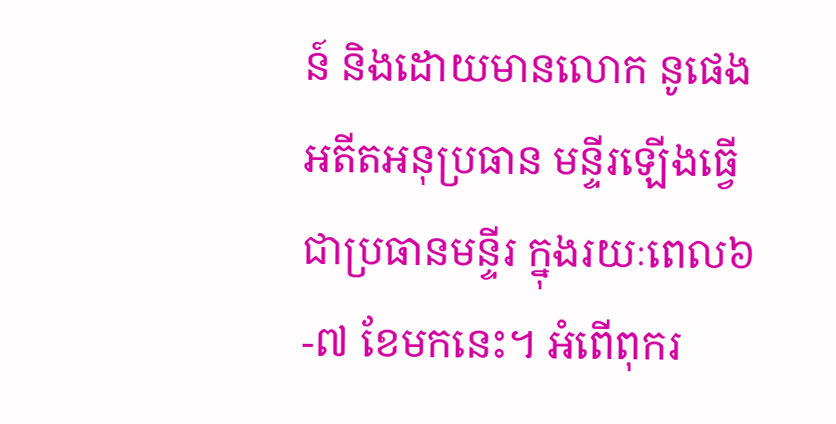ន៍ និងដោយមានលោក នូផេង អតីតអនុប្រធាន មន្ទីរឡើងធ្វើជាប្រធានមន្ទីរ ក្នុងរយៈពេល៦-៧ ខែមកនេះ។ អំពើពុករ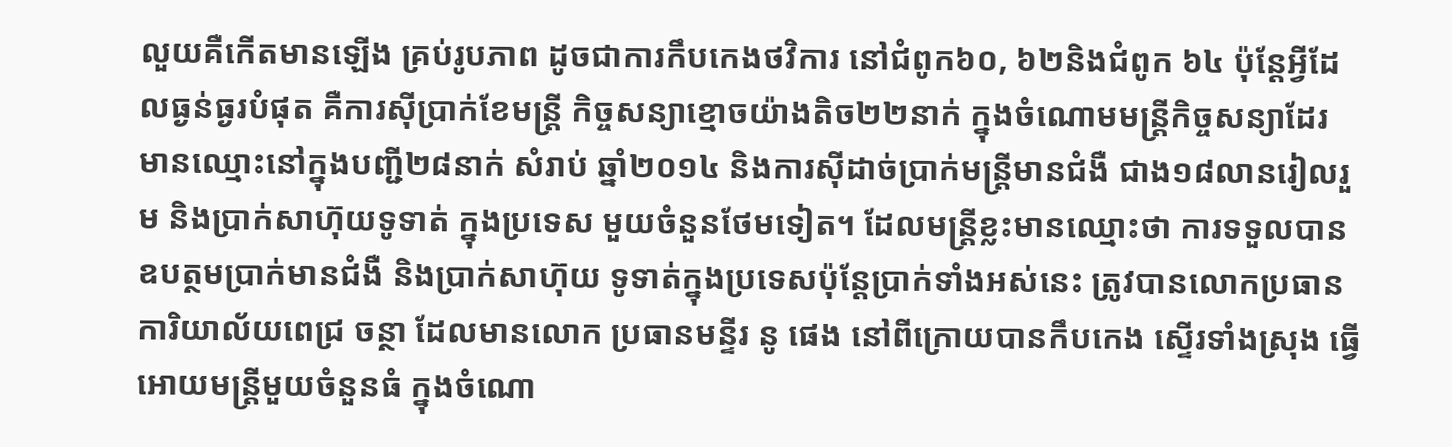លួយគឺកើតមានឡើង គ្រប់រូបភាព ដូចជាការកឹបកេងថវិការ នៅជំពូក៦០, ៦២និងជំពូក ៦៤ ប៉ុន្តែអ្វីដែលធ្ងន់ធ្ងរបំផុត គឺការស៊ីប្រាក់ខែមន្ត្រី កិច្ចសន្យាខ្មោចយ៉ាងតិច២២នាក់ ក្នុងចំណោមមន្ត្រីកិច្ចសន្យាដែរ មានឈ្មោះនៅក្នុងបញ្ជី២៨នាក់ សំរាប់ ឆ្នាំ២០១៤ និងការស៊ីដាច់ប្រាក់មន្ត្រីមានជំងឺ ជាង១៨លានរៀលរួម និងប្រាក់សាហ៊ុយទូទាត់ ក្នុងប្រទេស មួយចំនួនថែមទៀត។ ដែលមន្ត្រីខ្លះមានឈ្មោះថា ការទទួលបានឧបត្ថមប្រាក់មានជំងឺ និងប្រាក់សាហ៊ុយ ទូទាត់ក្នុងប្រទេសប៉ុន្តែប្រាក់ទាំងអស់នេះ ត្រូវបានលោកប្រធានការិយាល័យពេជ្រ ចន្ថា ដែលមានលោក ប្រធានមន្ទីរ នូ ផេង នៅពីក្រោយបានកឹបកេង ស្ទើរទាំងស្រុង ធ្វើអោយមន្ត្រីមួយចំនួនធំ ក្នុងចំណោ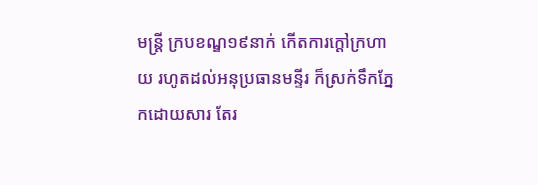មន្ត្រី ក្របខណ្ឌ១៩នាក់ កើតការក្តៅក្រហាយ រហូតដល់អនុប្រធានមន្ទីរ ក៏ស្រក់ទឹកភ្នែកដោយសារ តែរ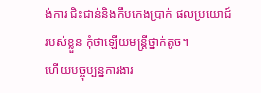ង់ការ ជិះជាន់និងកឹបកេងប្រាក់ ផលប្រយោជ៍របស់ខ្លួន កុំថាឡើយមន្ត្រីថ្នាក់តូច។
ហើយបច្ចុប្បន្នការងារ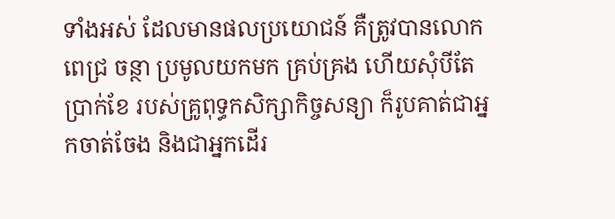ទាំងអស់ ដែលមានផលប្រយោជន៍ គឺត្រូវបានលោក ពេជ្រ ចន្ថា ប្រមូលយកមក គ្រប់គ្រង ហើយសុំបីតែប្រាក់ខែ របស់គ្រូពុទ្ធកសិក្សាកិច្ចសន្យា ក៏រូបគាត់ជាអ្នកចាត់ចែង និងជាអ្នកដើរ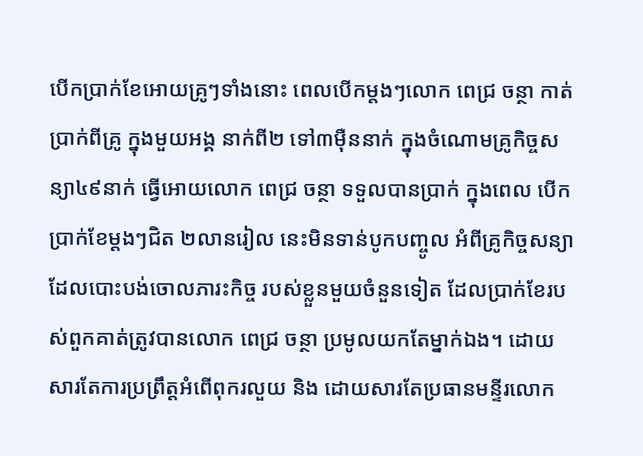បើកប្រាក់ខែអោយគ្រូៗទាំងនោះ ពេលបើកម្តងៗលោក ពេជ្រ ចន្ថា កាត់ប្រាក់ពីគ្រូ ក្នុងមួយអង្គ នាក់ពី២ ទៅ៣ម៉ឺននាក់ ក្នុងចំណោមគ្រូកិច្ចសន្យា៤៩នាក់ ធ្វើអោយលោក ពេជ្រ ចន្ថា ទទួលបានប្រាក់ ក្នុងពេល បើកប្រាក់ខែម្តងៗជិត ២លានរៀល នេះមិនទាន់បូកបញ្ចូល អំពីគ្រូកិច្ចសន្យា ដែលបោះបង់ចោលភារះកិច្ច របស់ខ្លួនមួយចំនួនទៀត ដែលប្រាក់ខែរបស់ពួកគាត់ត្រូវបានលោក ពេជ្រ ចន្ថា ប្រមូលយកតែម្នាក់ឯង។ ដោយសារតែការប្រព្រឹត្តអំពើពុករលួយ និង ដោយសារតែប្រធានមន្ទីរលោក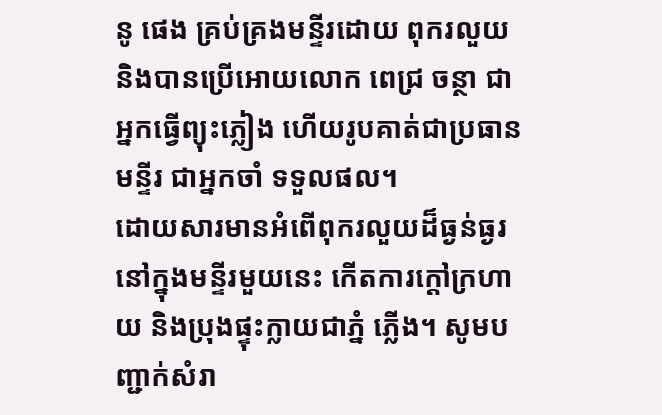នូ ផេង គ្រប់គ្រងមន្ទីរដោយ ពុករលួយនិងបានប្រើអោយលោក ពេជ្រ ចន្ថា ជាអ្នកធ្វើព្យុះភ្លៀង ហើយរូបគាត់ជាប្រធានមន្ទីរ ជាអ្នកចាំ ទទួលផល។
ដោយសារមានអំពើពុករលួយដ៏ធ្ងន់ធ្ងរ នៅក្នុងមន្ទីរមួយនេះ កើតការក្តៅក្រហាយ និងប្រុងផ្ទុះក្លាយជាភ្នំ ភ្លើង។ សូមបញ្ជាក់សំរា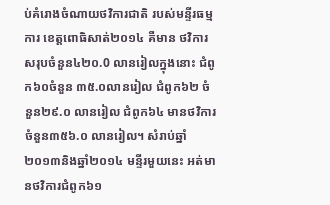ប់គំរោងចំណាយថវិការជាតិ របស់មន្ទីរធម្មការ ខេត្តពោធិសាត់២០១៤ គឺមាន ថវិការសរុបចំនួន៤២០.0 លានរៀលក្នុងនោះ ជំពូក៦០ចំនួន ៣៥.០លានរៀល ជំពូក៦២ ចំនួន២៩.០ លានរៀល ជំពូក៦៤ មានថវិការចំនួន៣៥៦.០ លានរៀល។ សំរាប់ឆ្នាំ២០១៣និងឆ្នាំ២០១៤ មន្ទីរមួយនេះ អត់មានថវិការជំពូក៦១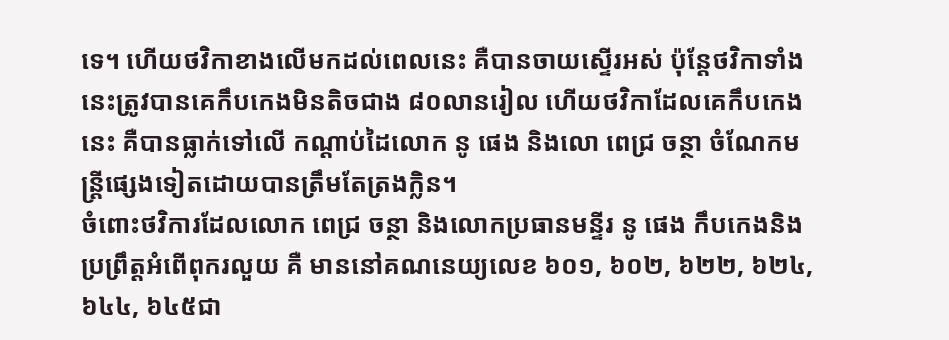ទេ។ ហើយថវិកាខាងលើមកដល់ពេលនេះ គឺបានចាយស្ទើរអស់ ប៉ុន្តែថវិកាទាំង នេះត្រូវបានគេកឹបកេងមិនតិចជាង ៨០លានរៀល ហើយថវិកាដែលគេកឹបកេងនេះ គឺបានធ្លាក់ទៅលើ កណ្តាប់ដៃលោក នូ ផេង និងលោ ពេជ្រ ចន្ថា ចំណែកមន្ត្រីផ្សេងទៀតដោយបានត្រឹមតែត្រងក្លិន។
ចំពោះថវិការដែលលោក ពេជ្រ ចន្ថា និងលោកប្រធានមន្ទីរ នូ ផេង កឹបកេងនិងប្រព្រឹត្តអំពើពុករលួយ គឺ មាននៅគណនេយ្យលេខ ៦០១, ៦០២, ៦២២, ៦២៤, ៦៤៤, ៦៤៥ជា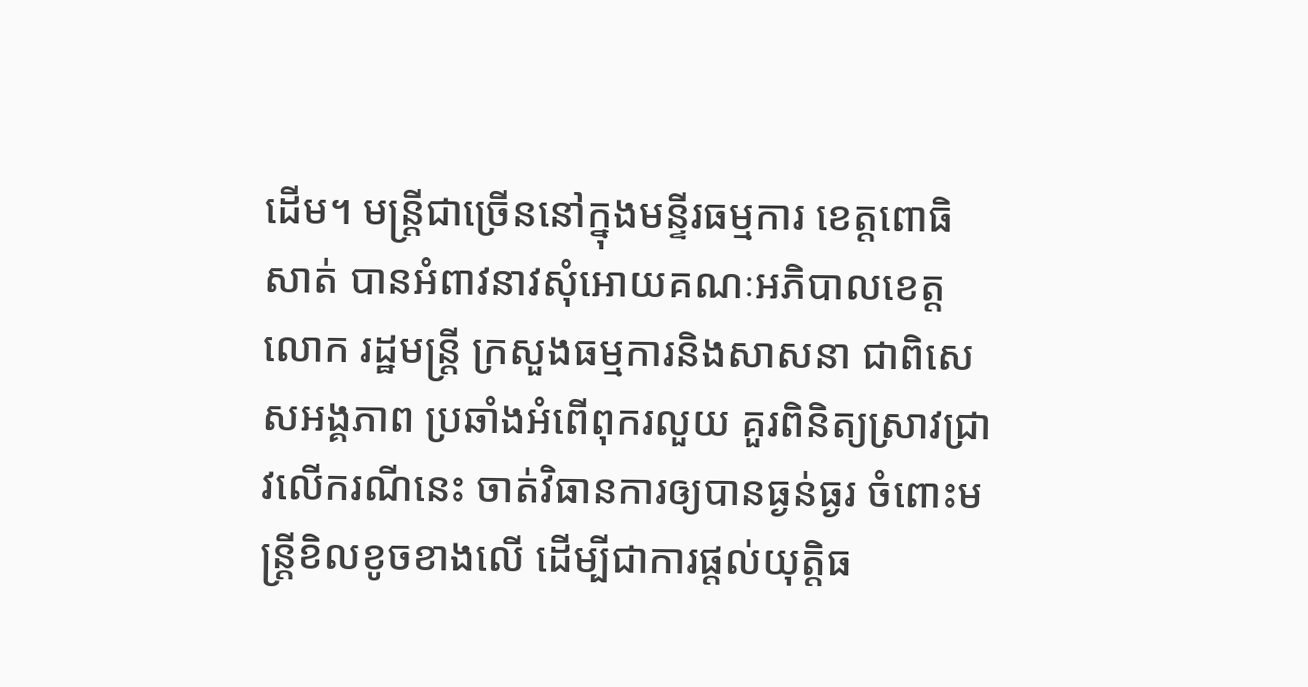ដើម។ មន្ត្រីជាច្រើននៅក្នុងមន្ទីរធម្មការ ខេត្តពោធិសាត់ បានអំពាវនាវសុំអោយគណៈអភិបាលខេត្តលោក រដ្ឋមន្ត្រី ក្រសួងធម្មការនិងសាសនា ជាពិសេសអង្គភាព ប្រឆាំងអំពើពុករលួយ គួរពិនិត្យស្រាវជ្រាវលើករណីនេះ ចាត់វិធានការឲ្យបានធ្ងន់ធ្ងរ ចំពោះមន្ត្រីខិលខូចខាងលើ ដើម្បីជាការផ្តល់យុត្តិធ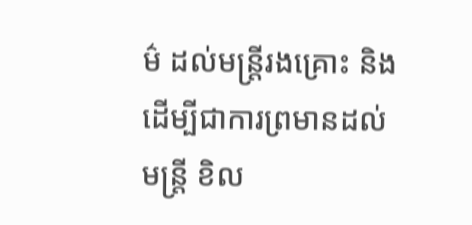ម៌ ដល់មន្ត្រីរងគ្រោះ និង ដើម្បីជាការព្រមានដល់មន្ត្រី ខិល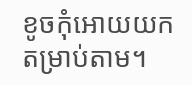ខូចកុំអោយយកតម្រាប់តាម។